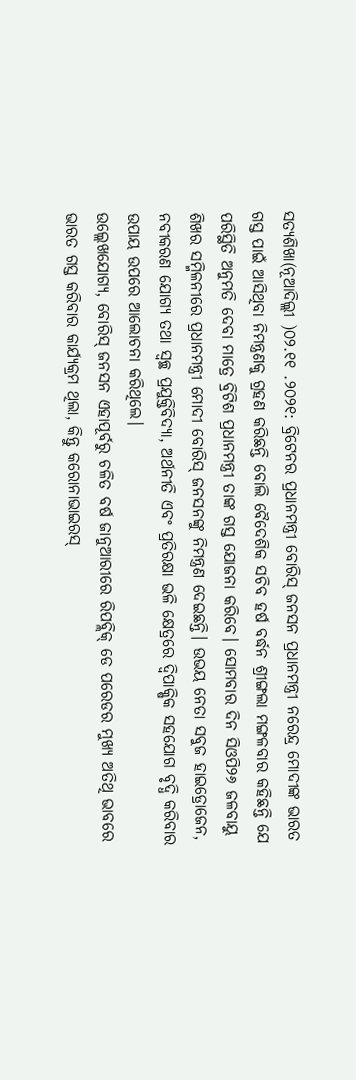ସତ୍ୟଶିଖା(ନୂଆଦିଲ୍ଲୀ )୦୨.୧୧ .୨୦୨୧: ବ୍ରିଟେନର ପ୍ରଧାନମନ୍ତ୍ରୀ ବୋରିସ୍ ଜନସନ ପ୍ରଧାନମନ୍ତ୍ରୀ ନରେନ୍ଦ୍ର ମୋଦୀଙ୍କ ଭାରତ ଗସ୍ତ ପାଇଁ ଆସିଥିବା ନିମନ୍ତ୍ରଣକୁ ଗ୍ରହଣ କରିଛନ୍ତି ବୋଲି ବୈଦେଶିକ ସଚିବ ହର୍ଷ ବର୍ଦ୍ଧନ ଶ୍ରୀଙ୍ଗଲା ମଙ୍ଗଳବାର କହିଛନ୍ତି ଯେ ପରିସ୍ଥିତି ଅନୁମତି ଦେବା ମାତ୍ରେ ବ୍ରିଟିଶ ପ୍ରଧାନମନ୍ତ୍ରୀ ତାଙ୍କ ଗସ୍ତ ଯୋଜନା କରିବେ। ସୋମବାର ଦିନ ସିଓପି୨୬ ଜଳବାୟୁ ଶିଖର ସମ୍ମିଳନୀରେ ପ୍ରଧାନମନ୍ତ୍ରୀ ମୋଦୀ ବୋରିସ୍ ଜନସନଙ୍କୁ ନିମନ୍ତ୍ରଣ ଦେଇଛନ୍ତି। ଉଭୟ ନେତା ସବୁଜ ହାଇଡ୍ରୋଜେନ, ନବୀକରଣ ଯୋଗ୍ୟ ତଥା ସ୍ୱଚ୍ଛ ପ୍ରଯୁକ୍ତିବିଦ୍ୟା, ଅର୍ଥନୀତି ଏବଂ ପ୍ରତିରକ୍ଷା ଭଳି କ୍ଷେତ୍ରରେ ଦ୍ୱିପାକ୍ଷିକ ସହଯୋଗ ବୃଦ୍ଧି କରିବାର ଉପାୟ ଉପରେ ଆଲୋଚନା କରିଥିଲେ।
ଉଲ୍ଲେଖଯୋଗ୍ୟ, ବୋରିସ୍ ଜନସନ ଏହାପୂର୍ବରୁ ଚଳିତ ବର୍ଷ ଜାନୁଆରୀରେ ରିପବ୍ଲିକ୍ ଡେ ପରେଡର ମୁଖ୍ୟ ଅତିଥି ଭାବରେ ଭାରତ ଗସ୍ତ କରିବାର କାର୍ଯ୍ୟକ୍ରମ ଥିଲା, କିନ୍ତୁ କରୋନାଭାଇରସ୍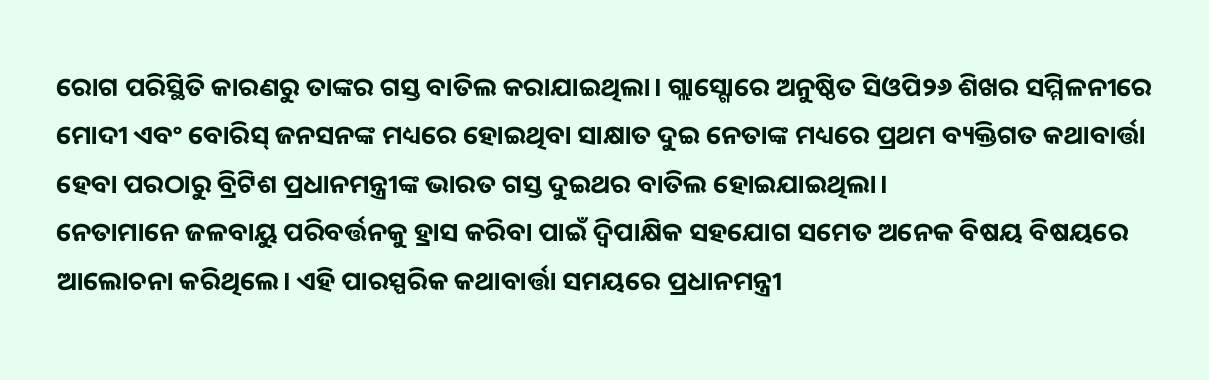ରୋଗ ପରିସ୍ଥିତି କାରଣରୁ ତାଙ୍କର ଗସ୍ତ ବାତିଲ କରାଯାଇଥିଲା। ଗ୍ଲାସ୍ଗୋରେ ଅନୁଷ୍ଠିତ ସିଓପି୨୬ ଶିଖର ସମ୍ମିଳନୀରେ ମୋଦୀ ଏବଂ ବୋରିସ୍ ଜନସନଙ୍କ ମଧ୍ୟରେ ହୋଇଥିବା ସାକ୍ଷାତ ଦୁଇ ନେତାଙ୍କ ମଧ୍ୟରେ ପ୍ରଥମ ବ୍ୟକ୍ତିଗତ କଥାବାର୍ତ୍ତା ହେବା ପରଠାରୁ ବ୍ରିଟିଶ ପ୍ରଧାନମନ୍ତ୍ରୀଙ୍କ ଭାରତ ଗସ୍ତ ଦୁଇଥର ବାତିଲ ହୋଇଯାଇଥିଲା।
ନେତାମାନେ ଜଳବାୟୁ ପରିବର୍ତ୍ତନକୁ ହ୍ରାସ କରିବା ପାଇଁ ଦ୍ୱିପାକ୍ଷିକ ସହଯୋଗ ସମେତ ଅନେକ ବିଷୟ ବିଷୟରେ ଆଲୋଚନା କରିଥିଲେ। ଏହି ପାରସ୍ପରିକ କଥାବାର୍ତ୍ତା ସମୟରେ ପ୍ରଧାନମନ୍ତ୍ରୀ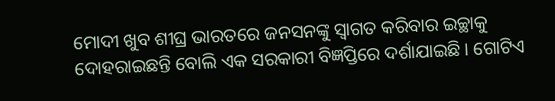ମୋଦୀ ଖୁବ ଶୀଘ୍ର ଭାରତରେ ଜନସନଙ୍କୁ ସ୍ୱାଗତ କରିବାର ଇଚ୍ଛାକୁ ଦୋହରାଇଛନ୍ତି ବୋଲି ଏକ ସରକାରୀ ବିଜ୍ଞପ୍ତିରେ ଦର୍ଶାଯାଇଛି। ଗୋଟିଏ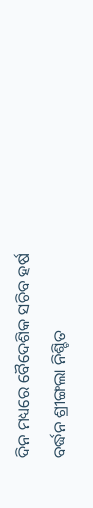ଦିନ ମଧ୍ୟରେ ବୈଦେଶିକ ସଚିବ ହର୍ଷ ବର୍ଦ୍ଧନ ଶ୍ରୀଙ୍ଗଲା ନିଶ୍ଚିତ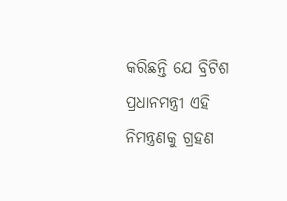କରିଛନ୍ତି ଯେ ବ୍ରିଟିଶ ପ୍ରଧାନମନ୍ତ୍ରୀ ଏହି ନିମନ୍ତ୍ରଣକୁ ଗ୍ରହଣ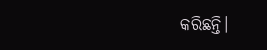କରିଛନ୍ତି।